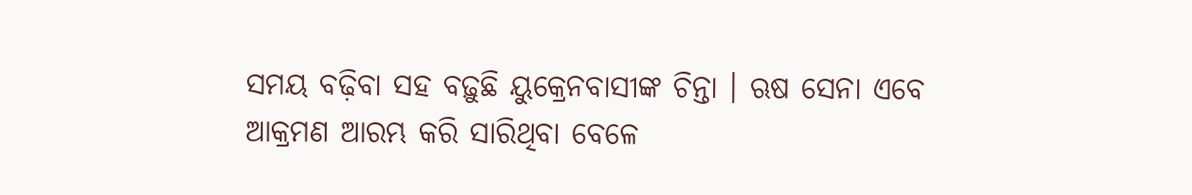ସମୟ ବଢ଼ିବା ସହ ବଢ଼ୁଛି ୟୁକ୍ରେନବାସୀଙ୍କ ଚିନ୍ତା । ଋଷ ସେନା ଏବେ ଆକ୍ରମଣ ଆରମ୍ଭ କରି ସାରିଥିବା ବେଳେ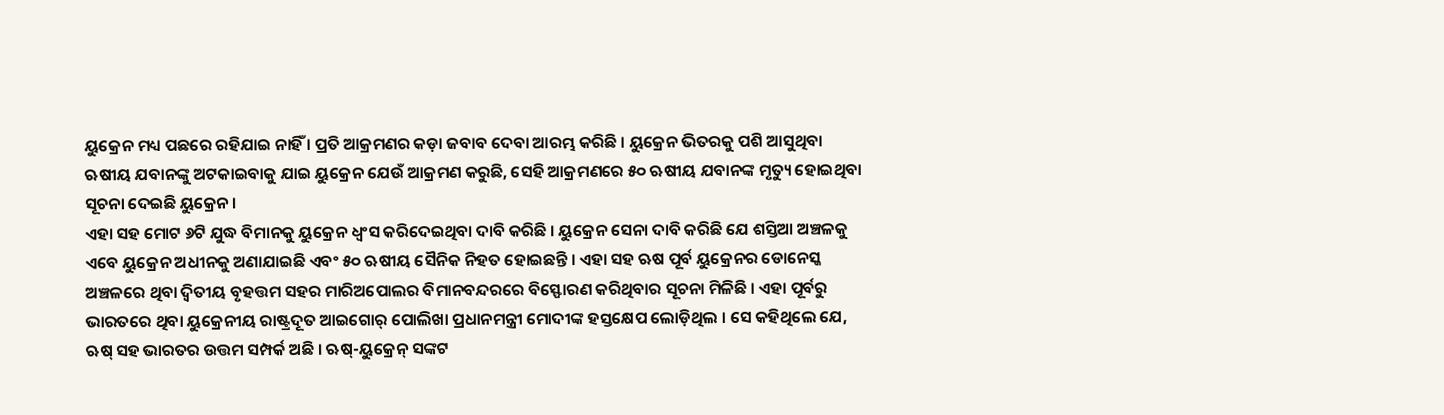ୟୁକ୍ରେନ ମଧ୍ୟ ପଛରେ ରହିଯାଇ ନାହିଁ । ପ୍ରତି ଆକ୍ରମଣର କଡ଼ା ଜବାବ ଦେବା ଆରମ୍ଭ କରିଛି । ୟୁକ୍ରେନ ଭିତରକୁ ପଶି ଆସୁଥିବା ଋଷୀୟ ଯବାନଙ୍କୁ ଅଟକାଇବାକୁ ଯାଇ ୟୁକ୍ରେନ ଯେଉଁ ଆକ୍ରମଣ କରୁଛି, ସେହି ଆକ୍ରମଣରେ ୫୦ ଋଷୀୟ ଯବାନଙ୍କ ମୃତ୍ୟୁ ହୋଇଥିବା ସୂଚନା ଦେଇଛି ୟୁକ୍ରେନ ।
ଏହା ସହ ମୋଟ ୬ଟି ଯୁଦ୍ଧ ବିମାନକୁ ୟୁକ୍ରେନ ଧ୍ବଂସ କରିଦେଇଥିବା ଦାବି କରିଛି । ୟୁକ୍ରେନ ସେନା ଦାବି କରିଛି ଯେ ଶସ୍ତିଆ ଅଞ୍ଚଳକୁ ଏବେ ୟୁକ୍ରେନ ଅଧୀନକୁ ଅଣାଯାଇଛି ଏବଂ ୫୦ ଋଷୀୟ ସୈନିକ ନିହତ ହୋଇଛନ୍ତି । ଏହା ସହ ଋଷ ପୂର୍ବ ୟୁକ୍ରେନର ଡୋନେସ୍କ ଅଞ୍ଚଳରେ ଥିବା ଦ୍ୱିତୀୟ ବୃହତ୍ତମ ସହର ମାରିଅପୋଲର ବିମାନବନ୍ଦରରେ ବିସ୍ଫୋରଣ କରିଥିବାର ସୂଚନା ମିଳିଛି । ଏହା ପୂର୍ବରୁ ଭାରତରେ ଥିବା ୟୁକ୍ରେନୀୟ ରାଷ୍ଟ୍ରଦୂତ ଆଇଗୋର୍ ପୋଲିଖା ପ୍ରଧାନମନ୍ତ୍ରୀ ମୋଦୀଙ୍କ ହସ୍ତକ୍ଷେପ ଲୋଡ଼ିଥିଲ । ସେ କହିଥିଲେ ଯେ, ଋଷ୍ ସହ ଭାରତର ଉତ୍ତମ ସମ୍ପର୍କ ଅଛି । ଋଷ୍-ୟୁକ୍ରେନ୍ ସଙ୍କଟ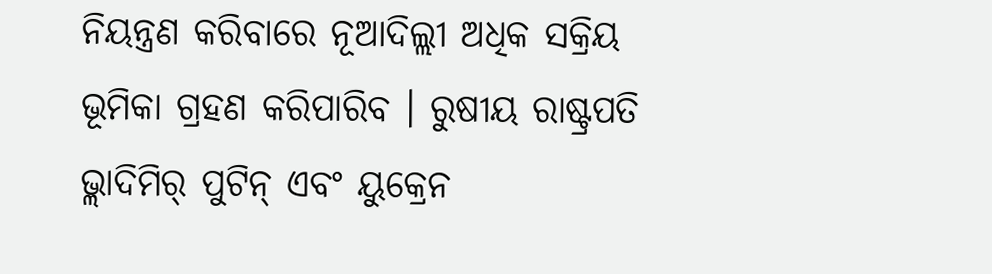ନିୟନ୍ତ୍ରଣ କରିବାରେ ନୂଆଦିଲ୍ଲୀ ଅଧିକ ସକ୍ରିୟ ଭୂମିକା ଗ୍ରହଣ କରିପାରିବ । ରୁଷୀୟ ରାଷ୍ଟ୍ରପତି ଭ୍ଲାଦିମିର୍ ପୁଟିନ୍ ଏବଂ ୟୁକ୍ରେନ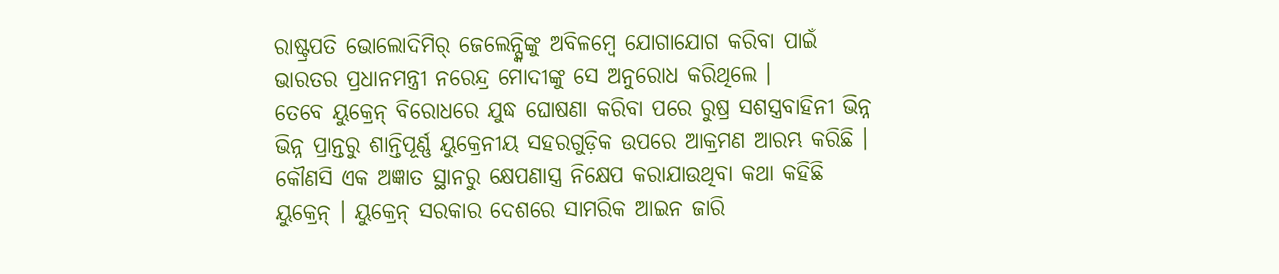ରାଷ୍ଟ୍ରପତି ଭୋଲୋଦିମିର୍ ଜେଲେନ୍ସ୍କିଙ୍କୁ ଅବିଳମ୍ବେ ଯୋଗାଯୋଗ କରିବା ପାଇଁ ଭାରତର ପ୍ରଧାନମନ୍ତ୍ରୀ ନରେନ୍ଦ୍ର ମୋଦୀଙ୍କୁ ସେ ଅନୁରୋଧ କରିଥିଲେ ।
ତେବେ ୟୁକ୍ରେନ୍ ବିରୋଧରେ ଯୁଦ୍ଧ ଘୋଷଣା କରିବା ପରେ ରୁଷ୍ର ସଶସ୍ତ୍ରବାହିନୀ ଭିନ୍ନ ଭିନ୍ନ ପ୍ରାନ୍ତରୁ ଶାନ୍ତିପୂର୍ଣ୍ଣ ୟୁକ୍ରେନୀୟ ସହରଗୁଡ଼ିକ ଉପରେ ଆକ୍ରମଣ ଆରମ୍ଭ କରିଛି । କୌଣସି ଏକ ଅଜ୍ଞାତ ସ୍ଥାନରୁ କ୍ଷେପଣାସ୍ତ୍ର ନିକ୍ଷେପ କରାଯାଉଥିବା କଥା କହିଛି ୟୁକ୍ରେନ୍ । ୟୁକ୍ରେନ୍ ସରକାର ଦେଶରେ ସାମରିକ ଆଇନ ଜାରି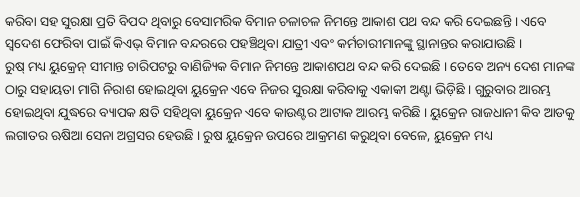କରିବା ସହ ସୁରକ୍ଷା ପ୍ରତି ବିପଦ ଥିବାରୁ ବେସାମରିକ ବିମାନ ଚଳାଚଳ ନିମନ୍ତେ ଆକାଶ ପଥ ବନ୍ଦ କରି ଦେଇଛନ୍ତି । ଏବେ ସ୍ବଦେଶ ଫେରିବା ପାଇଁ କିଏଭ୍ ବିମାନ ବନ୍ଦରରେ ପହଞ୍ଚିଥିବା ଯାତ୍ରୀ ଏବଂ କର୍ମଚାରୀମାନଙ୍କୁ ସ୍ଥାନାନ୍ତର କରାଯାଉଛି ।
ରୁଷ୍ ମଧ୍ୟ ୟୁକ୍ରେନ୍ ସୀମାନ୍ତ ଚାରିପଟରୁ ବାଣିଜ୍ୟିକ ବିମାନ ନିମନ୍ତେ ଆକାଶପଥ ବନ୍ଦ କରି ଦେଇଛି । ତେବେ ଅନ୍ୟ ଦେଶ ମାନଙ୍କ ଠାରୁ ସହାୟତା ମାଗି ନିରାଶ ହୋଇଥିବା ୟୁକ୍ରେନ ଏବେ ନିଜର ସୁରକ୍ଷା କରିବାକୁ ଏକାକୀ ଅଣ୍ଟା ଭିଡ଼ିଛି । ଗୁରୁବାର ଆରମ୍ଭ ହୋଇଥିବା ଯୁଦ୍ଧରେ ବ୍ୟାପକ କ୍ଷତି ସହିଥିବା ୟୁକ୍ରେନ ଏବେ କାଉଣ୍ଟର ଆଟାକ ଆରମ୍ଭ କରିଛି । ୟୁକ୍ରେନ ରାଜଧାନୀ କିବ ଆଡକୁ ଲଗାତର ଋଷିଆ ସେନା ଅଗ୍ରସର ହେଉଛି । ରୁଷ ୟୁକ୍ରେନ ଉପରେ ଆକ୍ରମଣ କରୁଥିବା ବେଳେ, ୟୁକ୍ରେନ ମଧ୍ୟ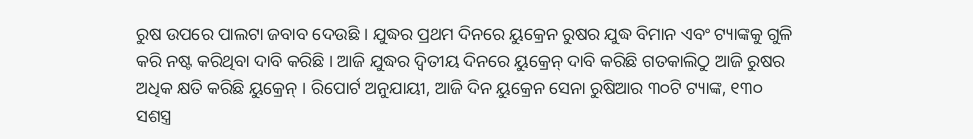ରୁଷ ଉପରେ ପାଲଟା ଜବାବ ଦେଉଛି । ଯୁଦ୍ଧର ପ୍ରଥମ ଦିନରେ ୟୁକ୍ରେନ ରୁଷର ଯୁଦ୍ଧ ବିମାନ ଏବଂ ଟ୍ୟାଙ୍କକୁ ଗୁଳି କରି ନଷ୍ଟ କରିଥିବା ଦାବି କରିଛି । ଆଜି ଯୁଦ୍ଧର ଦ୍ୱିତୀୟ ଦିନରେ ୟୁକ୍ରେନ୍ ଦାବି କରିଛି ଗତକାଲିଠୁ ଆଜି ରୁଷର ଅଧିକ କ୍ଷତି କରିଛି ୟୁକ୍ରେନ୍ । ରିପୋର୍ଟ ଅନୁଯାୟୀ, ଆଜି ଦିନ ୟୁକ୍ରେନ ସେନା ରୁଷିଆର ୩୦ଟି ଟ୍ୟାଙ୍କ, ୧୩୦ ସଶସ୍ତ୍ର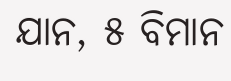ଯାନ, ୫ ବିମାନ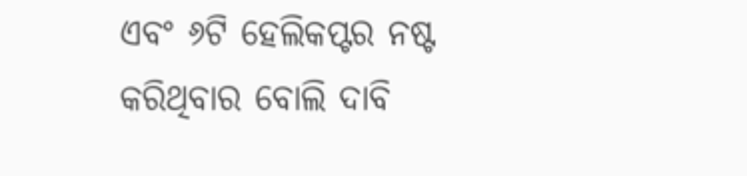ଏବଂ ୬ଟି ହେଲିକପ୍ଟର ନଷ୍ଟ କରିଥିବାର ବୋଲି ଦାବି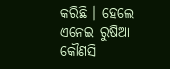କରିଛି । ହେଲେ ଏନେଇ ରୁଷିଆ କୌଣସି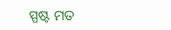ସ୍ପଷ୍ଟ ମତ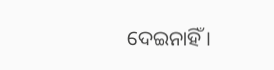ଦେଇନାହିଁ ।